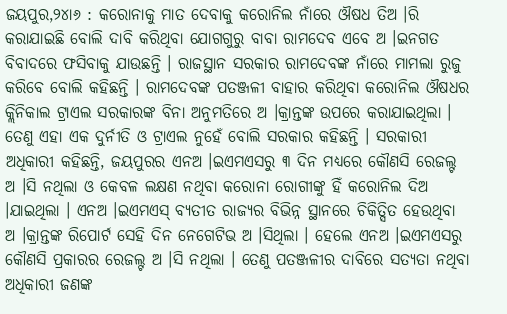ଜୟପୁର,୨୪ା୬ : କରୋନାକୁ ମାତ ଦେବାକୁ କରୋନିଲ ନାଁରେ ଔଷଧ ତିଅ ।ରି କରାଯାଇଛି ବୋଲି ଦାବି କରିଥିବା ଯୋଗଗୁରୁ ବାବା ରାମଦେବ ଏବେ ଅ ।ଇନଗତ ବିବାଦରେ ଫସିବାକୁ ଯାଉଛନ୍ତି । ରାଜସ୍ଥାନ ସରକାର ରାମଦେବଙ୍କ ନାଁରେ ମାମଲା ରୁଜୁ କରିବେ ବୋଲି କହିଛନ୍ତି । ରାମଦେବଙ୍କ ପତଞ୍ଜଳୀ ବାହାର କରିଥିବା କରୋନିଲ ଔଷଧର କ୍ଲିନିକାଲ ଟ୍ରାଏଲ ସରକାରଙ୍କ ବିନା ଅନୁମତିରେ ଅ ।କ୍ରାନ୍ତଙ୍କ ଉପରେ କରାଯାଇଥିଲା । ତେଣୁ ଏହା ଏକ ଦୁର୍ନୀତି ଓ ଟ୍ରାଏଲ ନୁହେଁ ବୋଲି ସରକାର କହିଛନ୍ତି । ସରକାରୀ ଅଧିକାରୀ କହିଛନ୍ତି, ଜୟପୁରର ଏନଅ ।ଇଏମଏସରୁ ୩ ଦିନ ମଧ୍ୟରେ କୌଣସି ରେଜଲ୍ଟ ଅ ।ସି ନଥିଲା ଓ କେବଳ ଲକ୍ଷଣ ନଥିବା କରୋନା ରୋଗୀଙ୍କୁ ହିଁ କରୋନିଲ ଦିଅ ।ଯାଇଥିଲା । ଏନଅ ।ଇଏମଏସ୍ ବ୍ୟତୀତ ରାଜ୍ୟର ବିଭିନ୍ନ ସ୍ଥାନରେ ଚିକିତ୍ସିତ ହେଉଥିବା ଅ ।କ୍ରାନ୍ତଙ୍କ ରିପୋର୍ଟ ସେହି ଦିନ ନେଗେଟିଭ ଅ ।ସିଥିଲା । ହେଲେ ଏନଅ ।ଇଏମଏସରୁ କୌଣସି ପ୍ରକାରର ରେଜଲ୍ଟ ଅ ।ସି ନଥିଲା । ତେଣୁ ପତଞ୍ଜଳୀର ଦାବିରେ ସତ୍ୟତା ନଥିବା ଅଧିକାରୀ ଜଣଙ୍କ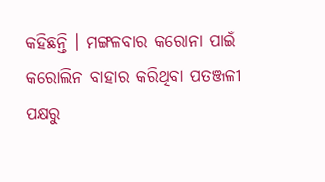କହିଛନ୍ତି । ମଙ୍ଗଳବାର କରୋନା ପାଇଁ କରୋଲିନ ବାହାର କରିଥିବା ପତଞ୍ଜଳୀ ପକ୍ଷରୁ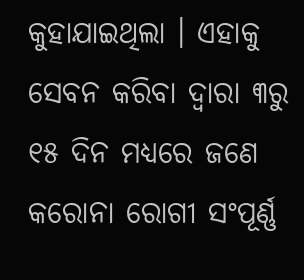କୁହାଯାଇଥିଲା । ଏହାକୁ ସେବନ କରିବା ଦ୍ୱାରା ୩ରୁ ୧୫ ଦିନ ମଧ୍ୟରେ ଜଣେ କରୋନା ରୋଗୀ ସଂପୂର୍ଣ୍ଣ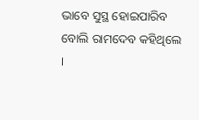ଭାବେ ସୁସ୍ଥ ହୋଇପାରିବ ବୋଲି ରାମଦେବ କହିଥିଲେ ।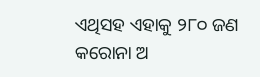ଏଥିସହ ଏହାକୁ ୨୮୦ ଜଣ କରୋନା ଅ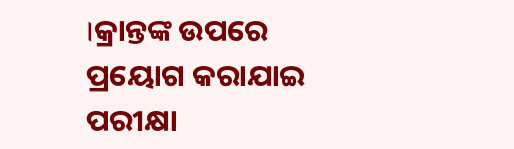।କ୍ରାନ୍ତଙ୍କ ଉପରେ ପ୍ରୟୋଗ କରାଯାଇ ପରୀକ୍ଷା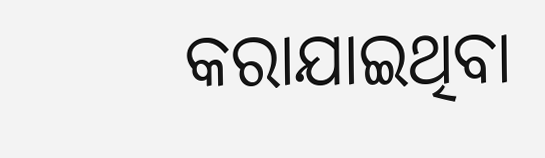କରାଯାଇଥିବା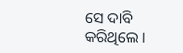ସେ ଦାବି କରିଥିଲେ ।